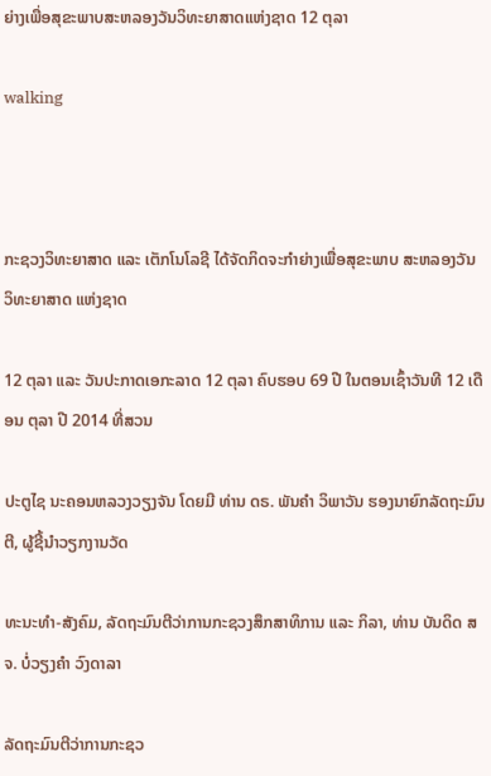ຍ່າງເພື່ອສຸຂະພາບສະຫລອງວັນວິທະຍາສາດແຫ່ງຊາດ 12 ຕຸລາ

walking



ກະຊວງວິທະຍາສາດ ແລະ ເຕັກໂນໂລຊີ ໄດ້ຈັດກິດຈະກຳຍ່າງເພື່ອສຸຂະພາບ ສະຫລອງວັນວິທະຍາສາດ ແຫ່ງຊາດ

12 ຕຸລາ ແລະ ວັນປະກາດເອກະລາດ 12 ຕຸລາ ຄົບຮອບ 69 ປີ ໃນຕອນເຊົ້າວັນທີ 12 ເດືອນ ຕຸລາ ປີ 2014 ທີ່ສວນ

ປະຕູໄຊ ນະຄອນຫລວງວຽງຈັນ ໂດຍມີ ທ່ານ ດຣ. ພັນຄຳ ວິພາວັນ ຮອງນາຍົກລັດຖະມົນຕີ, ຜູ້ຊີ້ນຳວຽກງານວັດ

ທະນະທຳ-ສັງຄົມ, ລັດຖະມົນຕີວ່າການກະຊວງສຶກສາທິການ ແລະ ກິລາ, ທ່ານ ບັນດິດ ສຈ. ບໍ່ວຽງຄຳ ວົງດາລາ

ລັດຖະມົນຕີວ່າການກະຊວ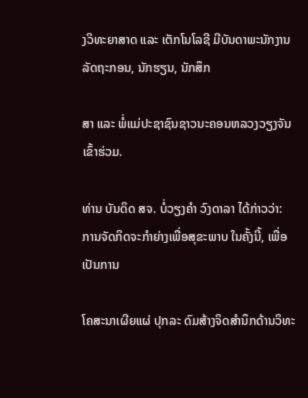ງວິທະຍາສາດ ແລະ ເຕັກໂນໂລຊີ ມີບັນດາພະນັກງານລັດຖະກອນ, ນັກຮຽນ, ນັກສຶກ

ສາ ແລະ ພໍ່ແມ່ປະຊາຊົນຊາວນະຄອນຫລວງວຽງຈັນ ເຂົ້າຮ່ວມ.

ທ່ານ ບັນດິດ ສຈ. ບໍ່ວຽງຄຳ ວົງດາລາ ໄດ້ກ່າວວ່າ:  ການຈັດກິດຈະກຳຍ່າງເພື່ອສຸຂະພາບ ໃນຄັ້ງນີ້, ເພື່ອເປັນການ

ໂຄສະນາເຜີຍແຜ່ ປຸກລະ ດົມສ້າງຈິດສຳນຶກດ້ານວິທະ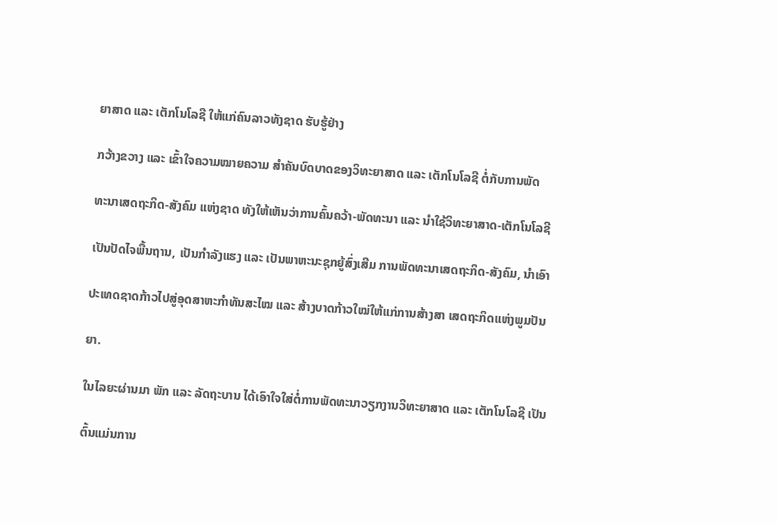ຍາສາດ ແລະ ເຕັກໂນໂລຊີ ໃຫ້ແກ່ຄົນລາວທັງຊາດ ຮັບຮູ້ຢ່າງ

ກວ້າງຂວາງ ແລະ ເຂົ້າໃຈຄວາມໝາຍຄວາມ ສຳຄັນບົດບາດຂອງວິທະຍາສາດ ແລະ ເຕັກໂນໂລຊີ ຕໍ່ກັບການພັດ

ທະນາເສດຖະກິດ-ສັງຄົມ ແຫ່ງຊາດ ທັງໃຫ້ເຫັນວ່າການຄົ້ນຄວ້າ-ພັດທະນາ ແລະ ນຳໃຊ້ວິທະຍາສາດ-ເຕັກໂນໂລຊີ

ເປັນປັດໄຈພື້ນຖານ, ເປັນກຳລັງແຮງ ແລະ ເປັນພາຫະນະຊຸກຍູ້ສົ່ງເສີມ ການພັດທະນາເສດຖະກິດ-ສັງຄົມ, ນຳເອົາ

ປະເທດຊາດກ້າວໄປສູ່ອຸດສາຫະກຳທັນສະໄໝ ແລະ ສ້າງບາດກ້າວໃໝ່ໃຫ້ແກ່ການສ້າງສາ ເສດຖະກິດແຫ່ງພູມປັນ

ຍາ.

ໃນໄລຍະຜ່ານມາ ພັກ ແລະ ລັດຖະບານ ໄດ້ເອົາໃຈໃສ່ຕໍ່ການພັດທະນາວຽກງານວິທະຍາສາດ ແລະ ເຕັກໂນໂລຊີ ເປັນ

ຕົ້ນແມ່ນການ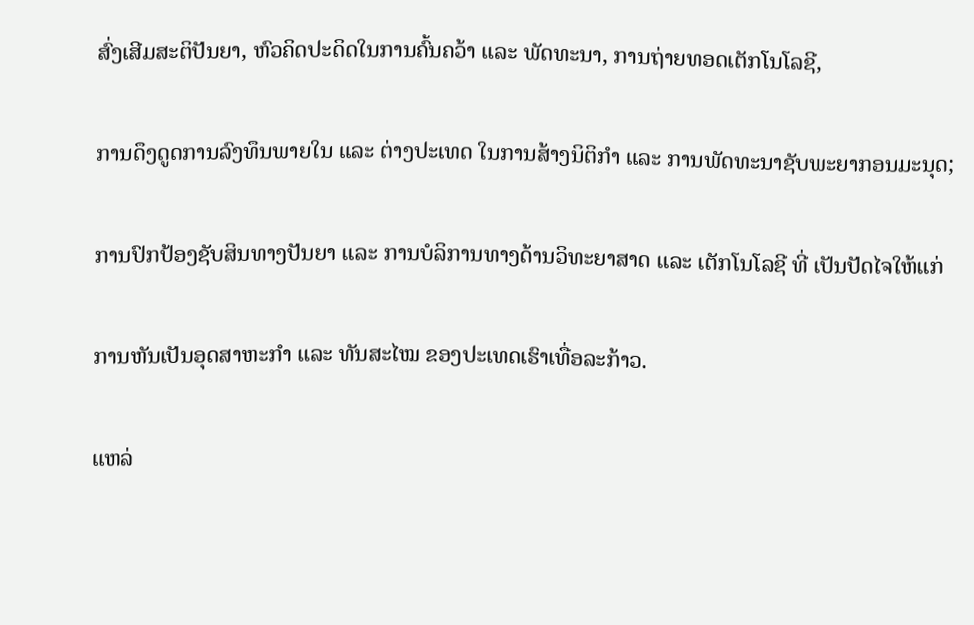ສົ່ງເສີມສະຕິປັນຍາ, ຫົວຄິດປະດິດໃນການຄົ້ນຄວ້າ ແລະ ພັດທະນາ, ການຖ່າຍທອດເຕັກໂນໂລຊີ,

ການດຶງດູດການລົງທຶນພາຍໃນ ແລະ ຕ່າງປະເທດ ໃນການສ້າງນິຕິກຳ ແລະ ການພັດທະນາຊັບພະຍາກອນມະນຸດ;

ການປົກປ້ອງຊັບສິນທາງປັນຍາ ແລະ ການບໍລິການທາງດ້ານວິທະຍາສາດ ແລະ ເຕັກໂນໂລຊີ ທີ່ ເປັນປັດໄຈໃຫ້ແກ່

ການຫັນເປັນອຸດສາຫະກຳ ແລະ ທັນສະໄໝ ຂອງປະເທດເຮົາເທື່ອລະກ້າວ.

ແຫລ່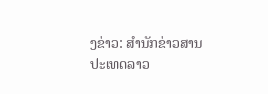ງຂ່າວ: ສຳນັກຂ່າວສານປະເທດລາວ